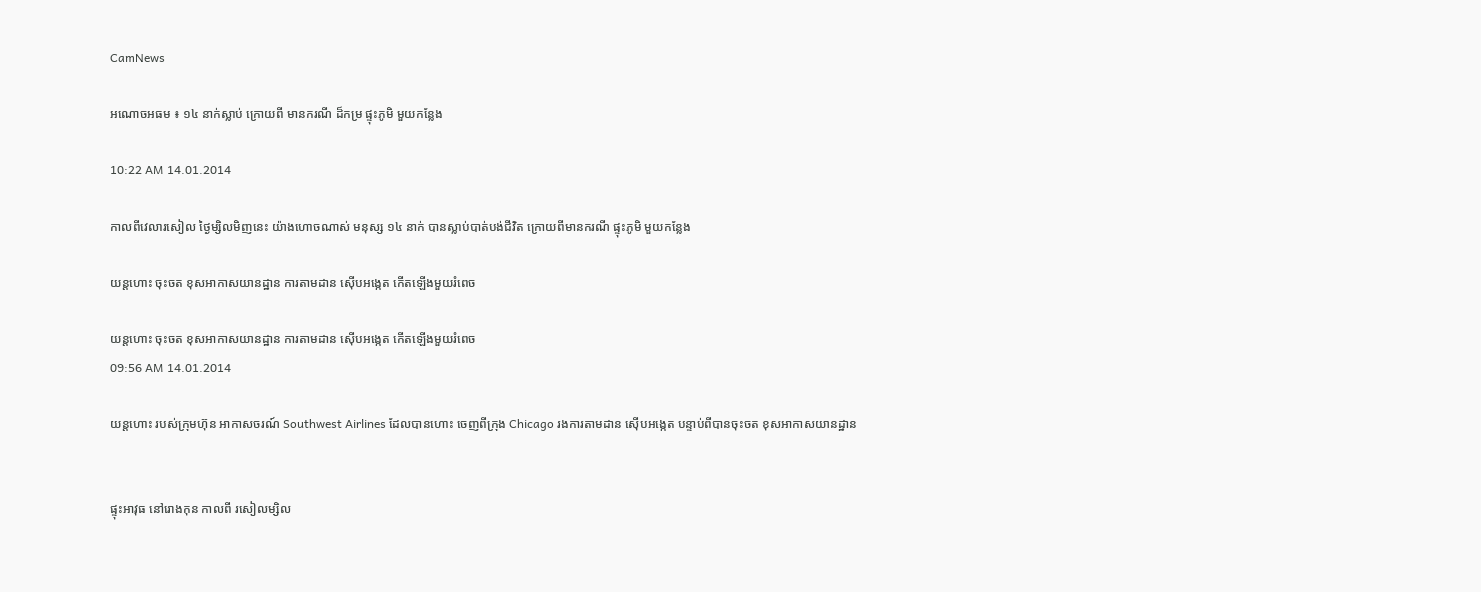CamNews

អណោចអធម ៖ ១៤ នាក់ស្លាប់ ក្រោយពី មានករណី ដ៏កម្រ ផ្ទុះភូមិ មួយកន្លែង

10:22 AM 14.01.2014

កាលពីវេលារសៀល ថ្ងៃម្សិលមិញនេះ យ៉ាងហោចណាស់ មនុស្ស ១៤ នាក់ បានស្លាប់បាត់បង់ជីវិត ក្រោយពីមានករណី ផ្ទុះភូមិ មួយកន្លែង

យន្តហោះ ចុះចត ខុសអាកាសយានដ្ឋាន ការតាមដាន ស៊ើបអង្កេត កើតឡើងមួយរំពេច

យន្តហោះ ចុះចត ខុសអាកាសយានដ្ឋាន ការតាមដាន ស៊ើបអង្កេត កើតឡើងមួយរំពេច
09:56 AM 14.01.2014

យន្តហោះ របស់ក្រុមហ៊ុន អាកាសចរណ៍ Southwest Airlines ដែលបានហោះ ចេញពីក្រុង Chicago រងការតាមដាន ស៊ើបអង្កេត បន្ទាប់ពីបានចុះចត ខុសអាកាសយានដ្ឋាន


ផ្ទុះអាវុធ នៅរោងកុន កាលពី រសៀលម្សិល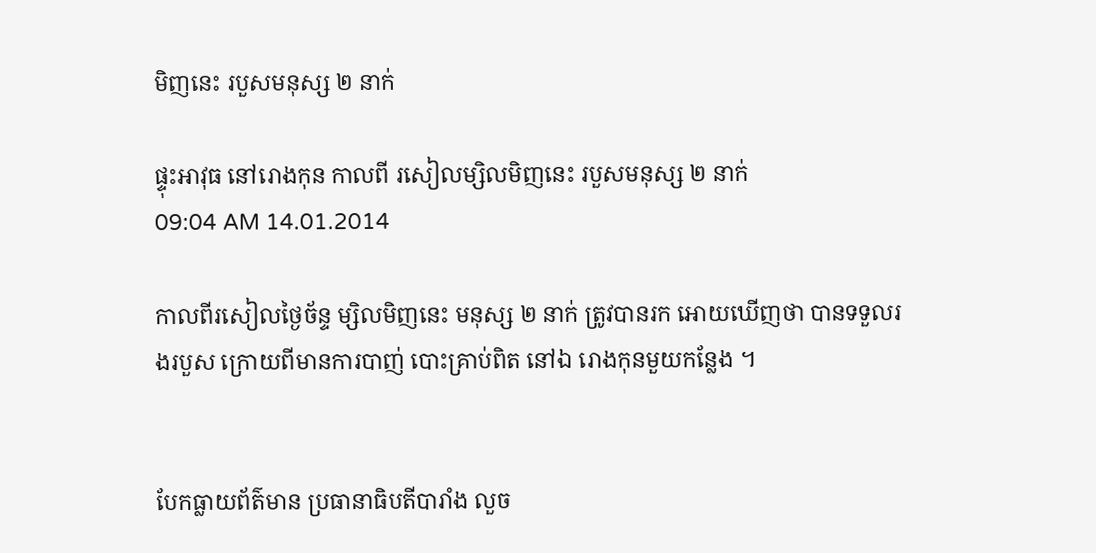មិញនេះ របួសមនុស្ស ២ នាក់

ផ្ទុះអាវុធ នៅរោងកុន កាលពី រសៀលម្សិលមិញនេះ របួសមនុស្ស ២ នាក់
09:04 AM 14.01.2014

កាលពីរសៀលថ្ងៃច័ន្ទ ម្សិលមិញនេះ មនុស្ស ២ នាក់ ត្រូវបានរក អោយឃើញថា បានទទួលរងរបួស ក្រោយពីមានការបាញ់ បោះគ្រាប់ពិត នៅឯ រោងកុនមួយកន្លែង ។


បែកធ្លាយព័ត៌មាន ប្រធានាធិបតីបារាំង លួច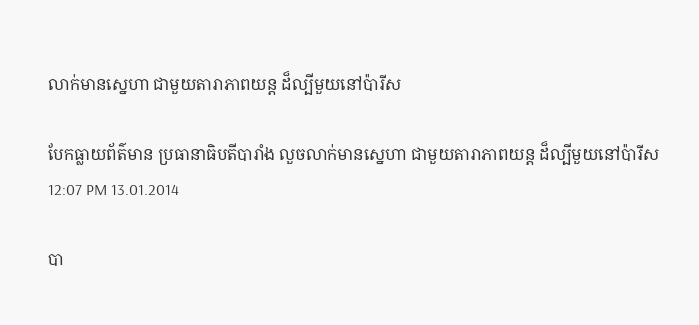លាក់មានស្នេហា ជាមួយតារាភាពយន្ត ដ៏ល្បីមួយនៅប៉ារីស

បែកធ្លាយព័ត៌មាន ប្រធានាធិបតីបារាំង លួចលាក់មានស្នេហា ជាមួយតារាភាពយន្ត ដ៏ល្បីមួយនៅប៉ារីស
12:07 PM 13.01.2014

បា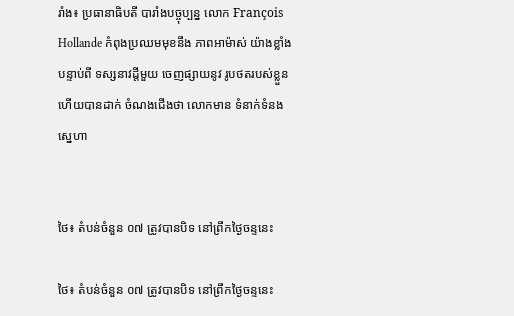រាំង៖ ប្រធានាធិបតី បារាំងបច្ចុប្បន្ន លោក François Hollande កំពុងប្រឈមមុខនឹង ភាពអាម៉ាស់ យ៉ាងខ្លាំង បន្ទាប់ពី ទស្សនាវដ្តីមួយ ចេញផ្សាយនូវ រូបថតរបស់ខ្លួន ហើយបានដាក់ ចំណងជើងថា លោកមាន ទំនាក់ទំនងស្នេហា


ថៃ៖ តំបន់ចំនួន ០៧ ត្រូវបានបិទ នៅព្រឹកថ្ងៃចន្ទនេះ

ថៃ៖ តំបន់ចំនួន ០៧ ត្រូវបានបិទ នៅព្រឹកថ្ងៃចន្ទនេះ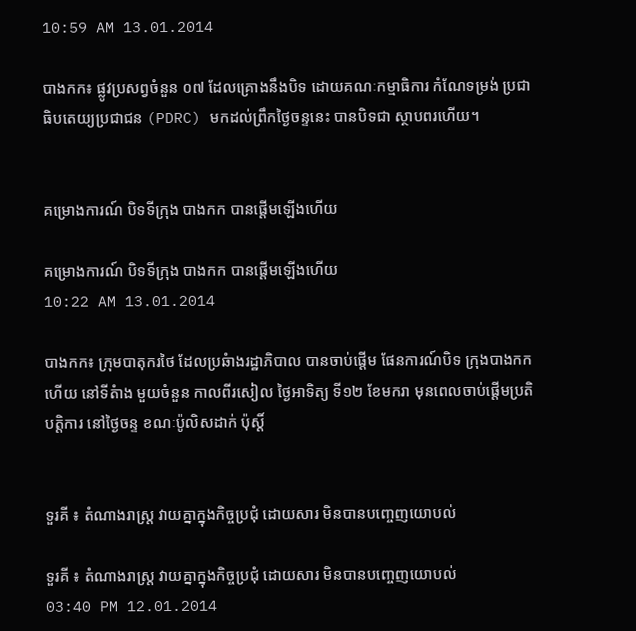10:59 AM 13.01.2014

បាងកក៖ ផ្លូវប្រសព្វចំនួន ០៧ ដែលគ្រោងនឹងបិទ ដោយគណៈកម្មាធិការ កំណែទម្រង់ ប្រជា ធិបតេយ្យប្រជាជន (PDRC) មកដល់ព្រឹកថ្ងៃចន្ទនេះ បានបិទជា ស្ថាបពរហើយ។


គម្រោងការណ៍ បិទទីក្រុង បាងកក បានផ្តើមឡើងហើយ

គម្រោងការណ៍ បិទទីក្រុង បាងកក បានផ្តើមឡើងហើយ
10:22 AM 13.01.2014

បាងកក៖ ក្រុមបាតុករថៃ ដែលប្រឆំាងរដ្ឋាភិបាល បានចាប់ផ្តើម ផែនការណ៍បិទ ក្រុងបាងកក ហើយ នៅទីតំាង មួយចំនួន កាលពីរសៀល ថ្ងៃអាទិត្យ ទី១២ ខែមករា មុនពេលចាប់ផ្តើមប្រតិ បត្តិការ នៅថ្ងៃចន្ទ ខណៈប៉ូលិសដាក់ ប៉ុស្តិ៍


ទួរគី ៖ តំណាងរាស្ដ្រ វាយគ្នាក្នុងកិច្ចប្រជុំ ដោយសារ មិនបានបញ្ចេញយោបល់

ទួរគី ៖ តំណាងរាស្ដ្រ វាយគ្នាក្នុងកិច្ចប្រជុំ ដោយសារ មិនបានបញ្ចេញយោបល់
03:40 PM 12.01.2014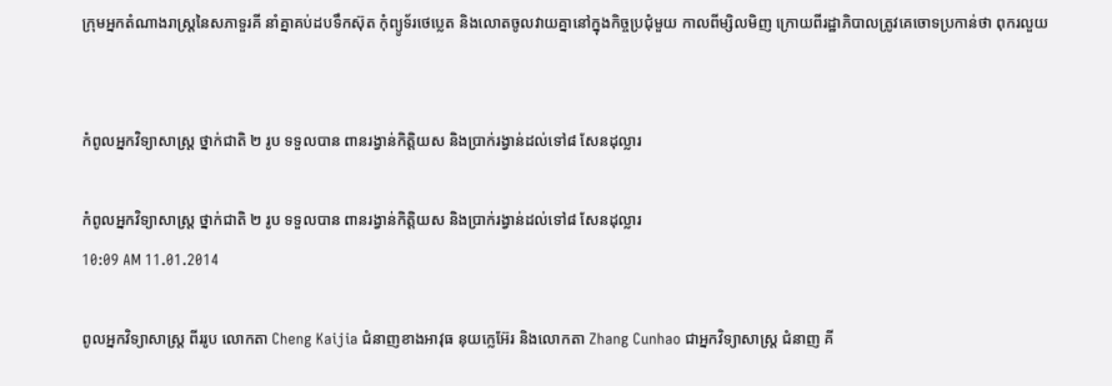ក្រុមអ្នកតំណាងរាស្ដ្រនៃសភាទួរគី នាំគ្នាគប់ដបទឹកស៊ុត កុំព្យូទ័រថេប្លេត និងលោតចូលវាយគ្នានៅក្នុងកិច្ចប្រជុំមួយ កាលពីម្សិលមិញ ក្រោយពីរដ្ឋាភិបាលត្រូវគេចោទប្រកាន់ថា ពុករលួយ


កំពូលអ្នកវិទ្យាសាស្រ្ត ថ្នាក់ជាតិ ២ រូប ទទួលបាន ពានរង្វាន់កិត្តិយស និងប្រាក់រង្វាន់ដល់ទៅ៨ សែនដុល្លារ

កំពូលអ្នកវិទ្យាសាស្រ្ត ថ្នាក់ជាតិ ២ រូប ទទួលបាន ពានរង្វាន់កិត្តិយស និងប្រាក់រង្វាន់ដល់ទៅ៨ សែនដុល្លារ
10:09 AM 11.01.2014

ពូលអ្នកវិទ្យាសាស្រ្ត ពីររូប លោកតា Cheng Kaijia ជំនាញខាងអាវុធ នុយក្លេអ៊ែរ និងលោកតា Zhang Cunhao ជាអ្នកវិទ្យាសាស្រ្ត ជំនាញ គី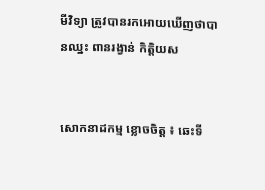មីវិទ្យា ត្រូវបានរកអោយឃើញថាបានឈ្នះ ពានរង្វាន់ កិត្តិយស


សោកនាដកម្ម ខ្លោចចិត្ត ៖ ឆេះទី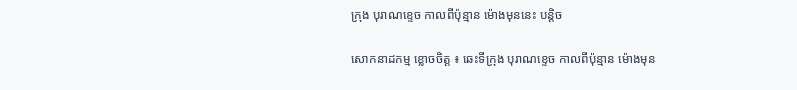ក្រុង បុរាណខ្ទេច កាលពីប៉ុន្មាន ម៉ោងមុននេះ បន្តិច

សោកនាដកម្ម ខ្លោចចិត្ត ៖ ឆេះទីក្រុង បុរាណខ្ទេច កាលពីប៉ុន្មាន ម៉ោងមុន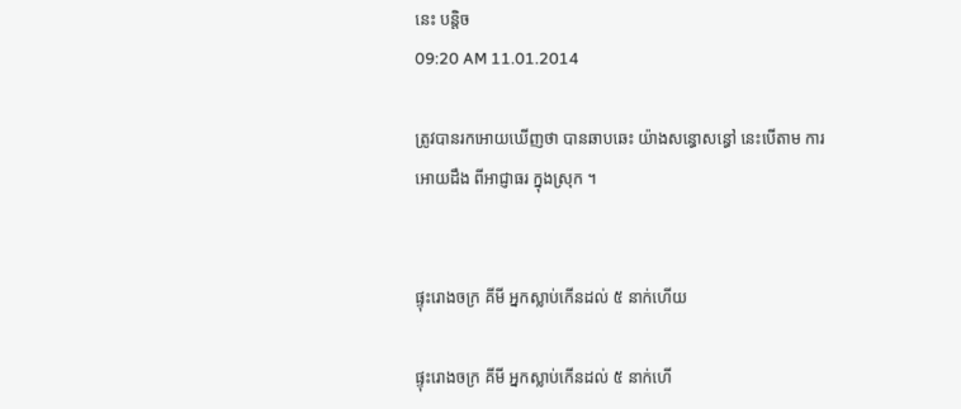នេះ បន្តិច
09:20 AM 11.01.2014

ត្រូវបានរកអោយឃើញថា បានឆាបឆេះ យ៉ាងសន្ធោសន្ធៅ នេះបើតាម ការអោយដឹង ពីអាជ្ញាធរ ក្នុងស្រុក ។


ផ្ទុះរោងចក្រ គីមី អ្នកស្លាប់កើនដល់ ៥ នាក់ហើយ

ផ្ទុះរោងចក្រ គីមី អ្នកស្លាប់កើនដល់ ៥ នាក់ហើ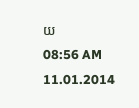យ
08:56 AM 11.01.2014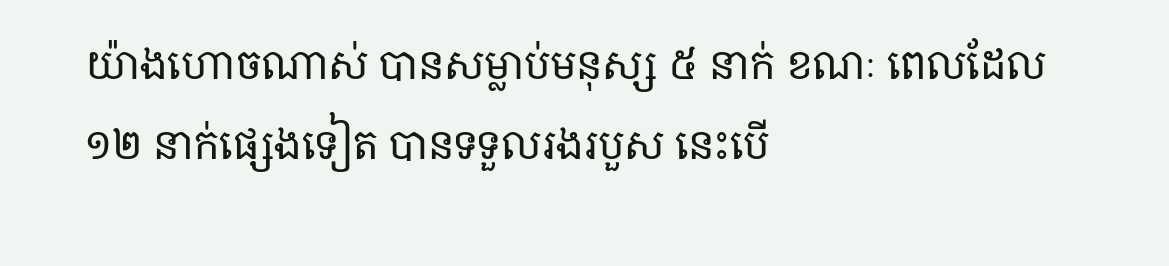យ៉ាងហោចណាស់ បានសម្លាប់មនុស្ស ៥ នាក់ ខណៈ ពេលដែល ១២ នាក់ផ្សេងទៀត បានទទួលរងរបួស នេះបើ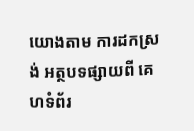យោងតាម ការដកស្រង់ អត្ថបទផ្សាយពី គេហទំព័រ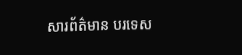សារព័ត៌មាន បរទេស